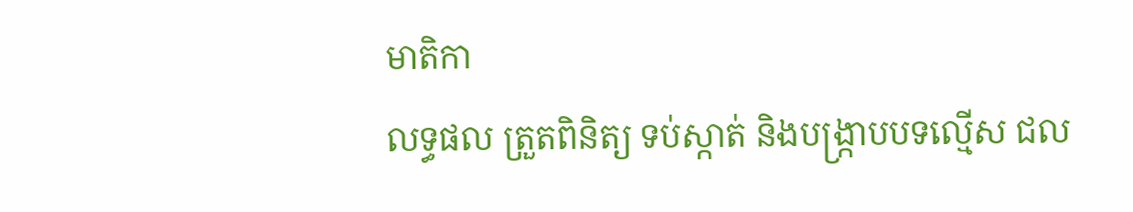មាតិកា
លទ្ធផល ត្រួតពិនិត្យ ទប់ស្កាត់ និងបង្ក្រាបបទល្មើស ជល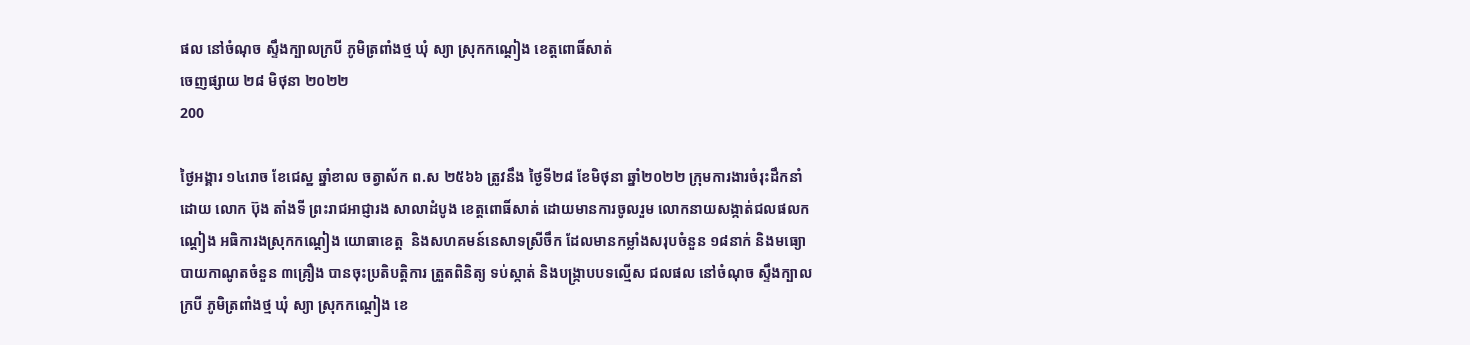ផល នៅចំណុច ស្ទឹងក្បាលក្របី ភូមិត្រពាំងថ្ម ឃុំ ស្យា ស្រុកកណ្ដៀង ខេត្តពោធិ៍សាត់
ចេញផ្សាយ ២៨ មិថុនា ២០២២
200

ថ្ងៃអង្គារ ១៤រោច ខែជេស្ឋ ឆ្នាំខាល ចត្វាស័ក ព.ស ២៥៦៦ ត្រូវនឹង ថ្ងៃទី២៨ ខែមិថុនា ឆ្នាំ២០២២ ក្រុមការងារចំរុះដឹកនាំដោយ លោក ប៊ុង តាំងទី ព្រះរាជអាជ្ញារង សាលាដំបូង ខេត្តពោធិ៍សាត់ ដោយមានការចូលរួម លោកនាយសង្កាត់ជលផលកណ្ដៀង អធិការងស្រុកកណ្ដៀង យោធាខេត្ដ  និងសហគមន៍នេសាទស្រីចឹក ដែលមានកម្លាំងសរុបចំនួន ១៨នាក់ និងមធ្យោបាយកាណូតចំនួន ៣គ្រឿង បានចុះប្រតិបត្តិការ ត្រួតពិនិត្យ ទប់ស្កាត់ និងបង្ក្រាបបទល្មើស ជលផល នៅចំណុច ស្ទឹងក្បាលក្របី ភូមិត្រពាំងថ្ម ឃុំ ស្យា ស្រុកកណ្ដៀង ខេ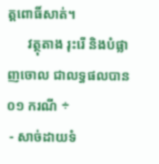ត្តពោធិ៍សាត់។
      វត្ថុតាង រុះរើ និងបំផ្លាញចោល ជាលទ្ធផលបាន០១ ករណី ÷
 - សាច់ដាយទំ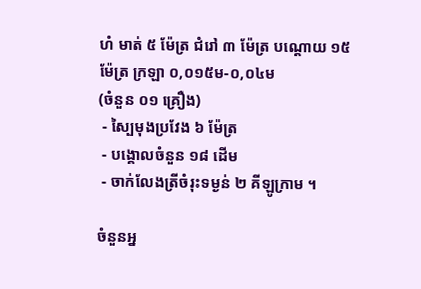ហំ មាត់ ៥ ម៉ែត្រ ជំរៅ ៣ ម៉ែត្រ បណ្ដោយ ១៥ ម៉ែត្រ ក្រឡា ០,០១៥ម-០,០៤ម
(ចំនួន ០១ គ្រឿង)
 - ស្បៃមុងប្រវែង ៦ ម៉ែត្រ
 - បង្គោលចំនួន ១៨ ដើម
 - ចាក់លែងត្រីចំរុះទម្ងន់ ២ គីឡូក្រាម ។

ចំនួនអ្ន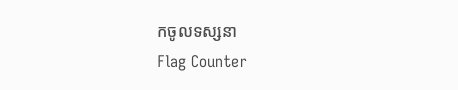កចូលទស្សនា
Flag Counter